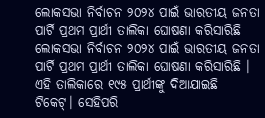ଲୋକସଭା ନିର୍ବାଚନ ୨୦୨୪ ପାଇଁ ଭାରତୀୟ ଜନତା ପାର୍ଟି ପ୍ରଥମ ପ୍ରାର୍ଥୀ ତାଲିକା ଘୋଷଣା କରିସାରିଛି
ଲୋକସଭା ନିର୍ବାଚନ ୨୦୨୪ ପାଇଁ ଭାରତୀୟ ଜନତା ପାର୍ଟି ପ୍ରଥମ ପ୍ରାର୍ଥୀ ତାଲିକା ଘୋଷଣା କରିସାରିଛି । ଏହି ତାଲିକାରେ ୧୯୫ ପ୍ରାର୍ଥୀଙ୍କୁ ଦିଆଯାଇଛି ଟିକେଟ୍। ସେହିପରି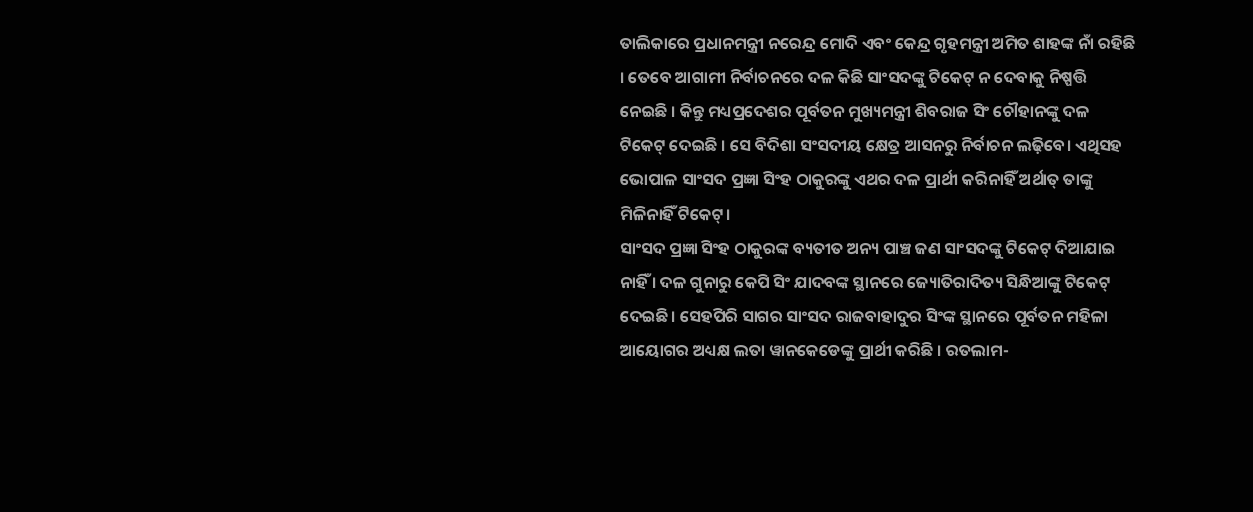ତାଲିକାରେ ପ୍ରଧାନମନ୍ତ୍ରୀ ନରେନ୍ଦ୍ର ମୋଦି ଏବଂ କେନ୍ଦ୍ର ଗୃହମନ୍ତ୍ରୀ ଅମିତ ଶାହଙ୍କ ନାଁ ରହିଛି । ତେବେ ଆଗାମୀ ନିର୍ବାଚନରେ ଦଳ କିଛି ସାଂସଦଙ୍କୁ ଟିକେଟ୍ ନ ଦେବାକୁ ନିଷ୍ପତ୍ତି ନେଇଛି । କିନ୍ତୁ ମଧ୍ୟପ୍ରଦେଶର ପୂର୍ବତନ ମୁଖ୍ୟମନ୍ତ୍ରୀ ଶିବରାଜ ସିଂ ଚୌହାନଙ୍କୁ ଦଳ ଟିକେଟ୍ ଦେଇଛି । ସେ ବିଦିଶା ସଂସଦୀୟ କ୍ଷେତ୍ର ଆସନରୁ ନିର୍ବାଚନ ଲଢ଼ିବେ। ଏଥିସହ ଭୋପାଳ ସାଂସଦ ପ୍ରଜ୍ଞା ସିଂହ ଠାକୁରଙ୍କୁ ଏଥର ଦଳ ପ୍ରାର୍ଥୀ କରିନାହିଁ ଅର୍ଥାତ୍ ତାଙ୍କୁ ମିଳିନାହିଁ ଟିକେଟ୍।
ସାଂସଦ ପ୍ରଜ୍ଞା ସିଂହ ଠାକୁରଙ୍କ ବ୍ୟତୀତ ଅନ୍ୟ ପାଞ୍ଚ ଜଣ ସାଂସଦଙ୍କୁ ଟିକେଟ୍ ଦିଆଯାଇ ନାହିଁ । ଦଳ ଗୁନାରୁ କେପି ସିଂ ଯାଦବଙ୍କ ସ୍ଥାନରେ ଜ୍ୟୋତିରାଦିତ୍ୟ ସିନ୍ଧିଆଙ୍କୁ ଟିକେଟ୍ ଦେଇଛି। ସେହପିରି ସାଗର ସାଂସଦ ରାଜବାହାଦୁର ସିଂଙ୍କ ସ୍ଥାନରେ ପୂର୍ବତନ ମହିଳା ଆୟୋଗର ଅଧ୍ୟକ୍ଷ ଲତା ୱାନକେଡେଙ୍କୁ ପ୍ରାର୍ଥୀ କରିଛି । ରତଲାମ-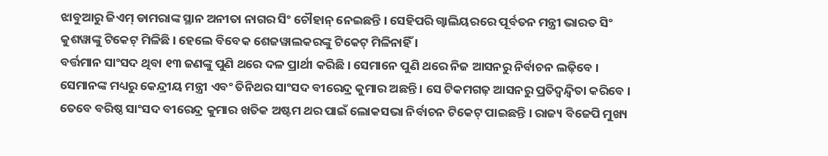ଝାବୁଆରୁ ଜିଏମ୍ ଡାମରାଙ୍କ ସ୍ଥାନ ଅନୀତା ନାଗର ସିଂ ଚୌହାନ୍ ନେଇଛନ୍ତି । ସେହିପରି ଗ୍ୱାଲିୟରରେ ପୂର୍ବତନ ମନ୍ତ୍ରୀ ଭାରତ ସିଂ କୁଶୱାଙ୍କୁ ଟିକେଟ୍ ମିଳିଛି । ହେଲେ ବିବେକ ଶେଜୱାଲକରଙ୍କୁ ଟିକେଟ୍ ମିଳିନାହିଁ ।
ବର୍ତ୍ତମାନ ସାଂସଦ ଥିବା ୧୩ ଜଣଙ୍କୁ ପୁଣି ଥରେ ଦଳ ପ୍ରାର୍ଥୀ କରିଛି । ସେମାନେ ପୁଣି ଥରେ ନିଜ ଆସନରୁ ନିର୍ବାଚନ ଲଢ଼ିବେ । ସେମାନଙ୍କ ମଧ୍ୟରୁ କେନ୍ଦ୍ରୀୟ ମନ୍ତ୍ରୀ ଏବଂ ତିନିଥର ସାଂସଦ ବୀରେନ୍ଦ୍ର କୁମାର ଅଛନ୍ତି । ସେ ଟିକମଗଢ଼ ଆସନରୁ ପ୍ରତିଦ୍ୱନ୍ଦ୍ୱିତା କରିବେ । ତେବେ ବରିଷ୍ଠ ସାଂସଦ ବୀରେନ୍ଦ୍ର କୁମାର ଖତିକ ଅଷ୍ଟମ ଥର ପାଇଁ ଲୋକସଭା ନିର୍ବାଚନ ଟିକେଟ୍ ପାଇଛନ୍ତି । ରାଜ୍ୟ ବିଜେପି ମୁଖ୍ୟ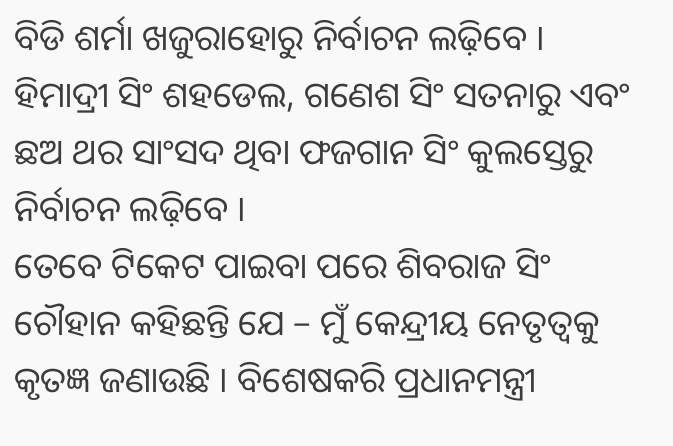ବିଡି ଶର୍ମା ଖଜୁରାହୋରୁ ନିର୍ବାଚନ ଲଢ଼ିବେ । ହିମାଦ୍ରୀ ସିଂ ଶହଡେଲ, ଗଣେଶ ସିଂ ସତନାରୁ ଏବଂ ଛଅ ଥର ସାଂସଦ ଥିବା ଫଜଗାନ ସିଂ କୁଲସ୍ତେରୁ ନିର୍ବାଚନ ଲଢ଼ିବେ ।
ତେବେ ଟିକେଟ ପାଇବା ପରେ ଶିବରାଜ ସିଂ ଚୌହାନ କହିଛନ୍ତି ଯେ – ମୁଁ କେନ୍ଦ୍ରୀୟ ନେତୃତ୍ୱକୁ କୃତଜ୍ଞ ଜଣାଉଛି । ବିଶେଷକରି ପ୍ରଧାନମନ୍ତ୍ରୀ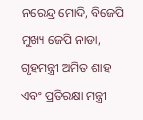ନରେନ୍ଦ୍ର ମୋଦି, ବିଜେପି ମୁଖ୍ୟ ଜେପି ନାଡା, ଗୃହମନ୍ତ୍ରୀ ଅମିତ ଶାହ ଏବଂ ପ୍ରତିରକ୍ଷା ମନ୍ତ୍ରୀ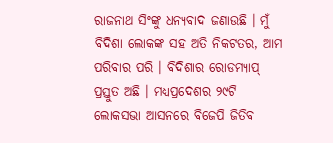ରାଜନାଥ ସିଂଙ୍କୁ ଧନ୍ୟବାଦ ଜଣାଉଛି । ମୁଁ ବିଦିଶା ଲୋକଙ୍କ ସହ ଅତି ନିକଟତର, ଆମ ପରିବାର ପରି । ବିଦିଶାର ରୋଡମ୍ୟାପ୍ ପ୍ରସ୍ତୁତ ଅଛି । ମଧ୍ୟପ୍ରଦେଶର ୨୯ଟି ଲୋକସଭା ଆସନରେ ବିଜେପି ଜିତିବ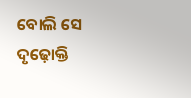ବୋଲି ସେ ଦୃଢ଼ୋକ୍ତି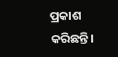ପ୍ରକାଶ କରିଛନ୍ତି।